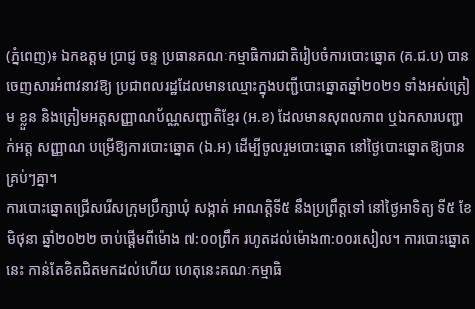(ភ្នំពេញ)៖ ឯកឧត្តម ប្រាជ្ញ ចន្ទ ប្រធានគណៈកម្មាធិការជាតិរៀបចំការបោះឆ្នោត (គ.ជ.ប) បាន ចេញសារអំពាវនាវឱ្យ ប្រជាពលរដ្ឋដែលមានឈ្មោះក្នុងបញ្ជីបោះឆ្នោតឆ្នាំ២០២១ ទាំងអស់ត្រៀម ខ្លួន និងត្រៀមអត្តសញ្ញាណប័ណ្ណសញ្ជាតិខ្មែរ (អ.ខ) ដែលមានសុពលភាព ឬឯកសារបញ្ជាក់អត្ត សញ្ញាណ បម្រើឱ្យការបោះឆ្នោត (ឯ.អ) ដើម្បីចូលរួមបោះឆ្នោត នៅថ្ងៃបោះឆ្នោតឱ្យបានគ្រប់ៗគ្នា។
ការបោះឆ្នោតជ្រើសរើសក្រុមប្រឹក្សាឃុំ សង្កាត់ អាណត្តិទី៥ នឹងប្រព្រឹត្តទៅ នៅថ្ងៃអាទិត្យ ទី៥ ខែ មិថុនា ឆ្នាំ២០២២ ចាប់ផ្តើមពីម៉ោង ៧:០០ព្រឹក រហូតដល់ម៉ោង៣:០០រសៀល។ ការបោះឆ្នោតនេះ កាន់តែខិតជិតមកដល់ហើយ ហេតុនេះគណៈកម្មាធិ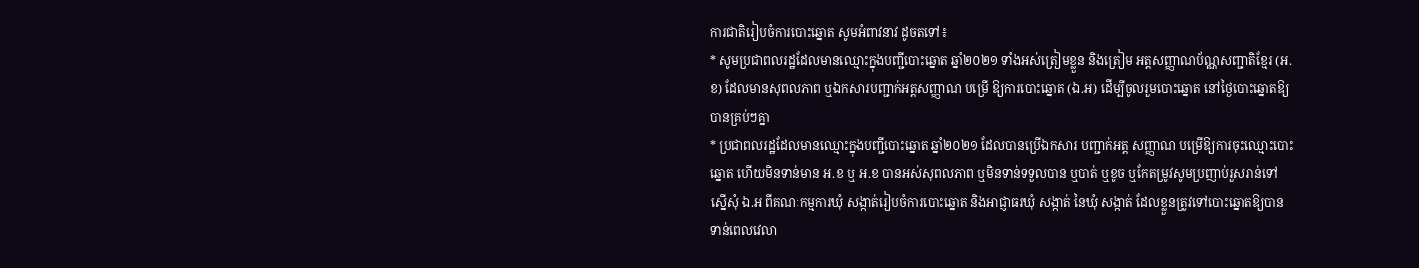ការជាតិរៀបចំការបោះឆ្នោត សូមអំពាវនាវ ដូចតទៅ៖
* សូមប្រជាពលរដ្ឋដែលមានឈ្មោះក្នុងបញ្ជីបោះឆ្នោត ឆ្នាំ២០២១ ទាំងអស់ត្រៀមខ្លួន និងត្រៀម អត្តសញ្ញាណប័ណ្ណសញ្ជាតិខ្មែរ (អ.ខ) ដែលមានសុពលភាព ឬឯកសារបញ្ជាក់អត្តសញ្ញាណ បម្រើ ឱ្យការបោះឆ្នោត (ឯ.អ) ដើម្បីចូលរួមបោះឆ្នោត នៅថ្ងៃបោះឆ្នោតឱ្យបានគ្រប់ៗគ្នា
* ប្រជាពលរដ្ឋដែលមានឈ្មោះក្នុងបញ្ជីបោះឆ្នោត ឆ្នាំ២០២១ ដែលបានប្រើឯកសារ បញ្ជាក់អត្ត សញ្ញាណ បម្រើឱ្យការចុះឈ្មោះបោះឆ្នោត ហើយមិនទាន់មាន អ.ខ ឬ អ.ខ បានអស់សុពលភាព ឬមិនទាន់ទទួលបាន ឬបាត់ ឬខូច ឬកែតម្រូវសូមប្រញាប់រួសរាន់ទៅស្នើសុំ ឯ.អ ពីគណៈកម្មការឃុំ សង្កាត់រៀបចំការបោះឆ្នោត និងអាជ្ញាធរឃុំ សង្កាត់ នៃឃុំ សង្កាត់ ដែលខ្លួនត្រូវទៅបោះឆ្នោតឱ្យបាន ទាន់ពេលវេលា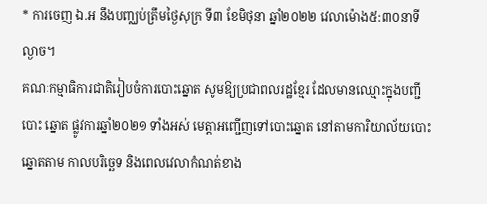* ការចេញ ឯ.អ នឹងបញ្ឈប់ត្រឹមថ្ងៃសុក្រ ទី៣ ខែមិថុនា ឆ្នាំ២០២២ វេលាម៉ោង៥:៣០នាទីល្ងាច។
គណៈកម្មាធិការជាតិរៀបចំការបោះឆ្នោត សូមឱ្យប្រជាពលរដ្ឋខ្មែរ ដែលមានឈ្មោះក្នុងបញ្ជីបោះ ឆ្នោត ផ្លូវការឆ្នាំ២០២១ ទាំងអស់ មេត្តាអញ្ជើញទៅបោះឆ្នោត នៅតាមការិយាល័យបោះឆ្នោតតាម កាលបរិច្ឆេទ និងពេលវេលាកំណត់ខាង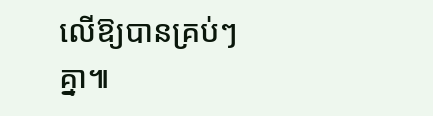លើឱ្យបានគ្រប់ៗគ្នា៕